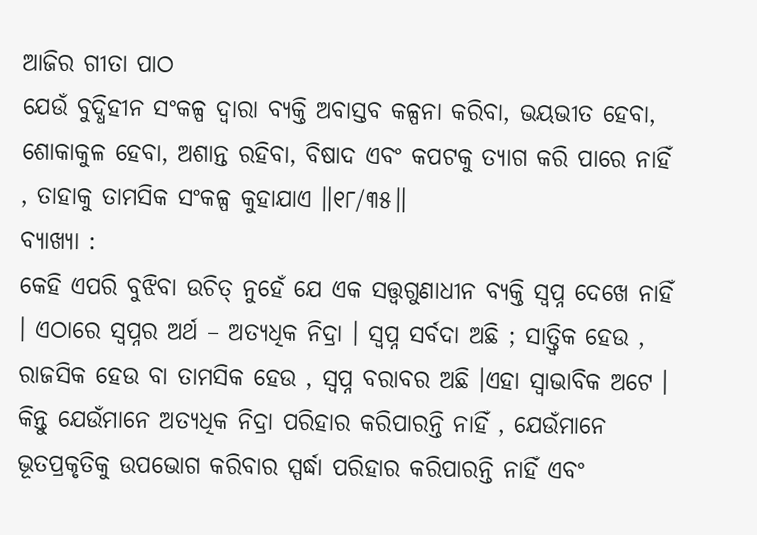ଆଜିର ଗୀତା ପାଠ
ଯେଉଁ ବୁଦ୍ଧିହୀନ ସଂକଳ୍ପ ଦ୍ୱାରା ବ୍ୟକ୍ତି ଅବାସ୍ତବ କଳ୍ପନା କରିବା, ଭୟଭୀତ ହେବା, ଶୋକାକୁଳ ହେବା, ଅଶାନ୍ତ ରହିବା, ବିଷାଦ ଏବଂ କପଟକୁ ତ୍ୟାଗ କରି ପାରେ ନାହିଁ , ତାହାକୁ ତାମସିକ ସଂକଳ୍ପ କୁହାଯାଏ ॥୧୮/୩୫॥
ବ୍ୟାଖ୍ୟା :
କେହି ଏପରି ବୁଝିବା ଉଚିତ୍ ନୁହେଁ ଯେ ଏକ ସତ୍ତ୍ବଗୁଣାଧୀନ ବ୍ୟକ୍ତି ସ୍ଵପ୍ନ ଦେଖେ ନାହିଁ । ଏଠାରେ ସ୍ଵପ୍ନର ଅର୍ଥ – ଅତ୍ୟଧିକ ନିଦ୍ରା । ସ୍ବପ୍ନ ସର୍ବଦା ଅଛି ; ସାତ୍ତ୍ଵିକ ହେଉ , ରାଜସିକ ହେଉ ବା ତାମସିକ ହେଉ , ସ୍ବପ୍ନ ବରାବର ଅଛି ।ଏହା ସ୍ଵାଭାବିକ ଅଟେ । କିନ୍ତୁ ଯେଉଁମାନେ ଅତ୍ୟଧିକ ନିଦ୍ରା ପରିହାର କରିପାରନ୍ତି ନାହିଁ , ଯେଉଁମାନେ ଭୂତପ୍ରକୃତିକୁ ଉପଭୋଗ କରିବାର ସ୍ପର୍ଦ୍ଧା ପରିହାର କରିପାରନ୍ତି ନାହିଁ ଏବଂ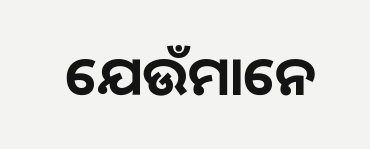ଯେଉଁମାନେ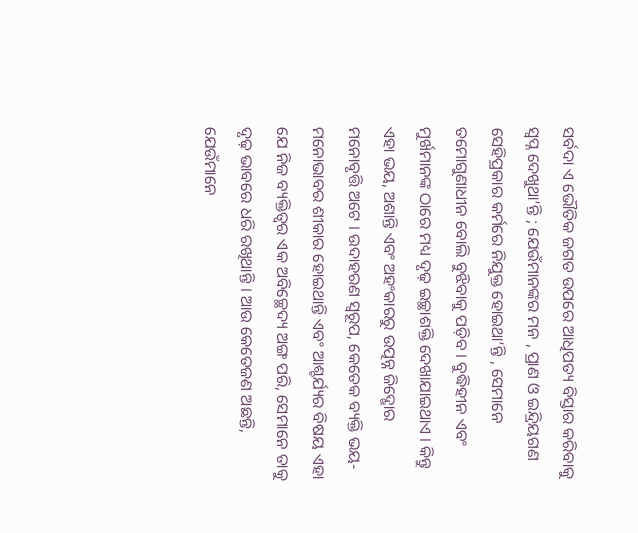ସର୍ବଦା ଏ ଭୌତିକ ଜଗତ ଉପରେ ଆଧିପତ୍ୟ ବିସ୍ତାର କରିବାକୁ ସ୍ବପ୍ନ ଦେଖୁଥା’ନ୍ତି ; ଯେଉଁମାନଙ୍କର ମନ , ପ୍ରାଣ ଓ ଇନ୍ଦ୍ରିୟଗଣ ସେହିପ୍ରକାର କର୍ମରେ ନିଯୁକ୍ତ ହୋଇଥା’ନ୍ତି , ସେମାନେ ତମୋଗୁଣାଧୀନ ବୋଲି ବୁଝିବାକୁ ପଡ଼ିବ । ବୁଦ୍ଧିହୀନ ଏବଂ ମୁର୍ଖମାନଙ୍କ ଠାରେ ମଧ୍ୟ ଦୃଢ଼ ଇଚ୍ଛାଶକ୍ତି ଦେଖାଯାଇଥାଏ । କିନ୍ତୁ ଏହା ଭୟ, ଅଶାନ୍ତି ଏବଂ ଅହଂକାରରୁ ଉତ୍ପନ୍ନ ଜିଦ୍ଖୋର ମନୋବୃତ୍ତି ଅଟେ । ଉଦାହରଣ ସ୍ୱରୂପ, କେତେକ ବ୍ୟକ୍ତି ଭୟ-ମନୋଭାବର ଶୀକାର ହୋଇଥାନ୍ତି ଏବଂ ଆଶ୍ଚର୍ଯ୍ୟର ବିଷୟ ଏହା ଯେ ନିଜ ବ୍ୟକ୍ତିତ୍ୱର ଏକ ଅବିଚ୍ଛେଦ୍ୟ ଅଙ୍ଗ ପରି, ସେମାନେ ତାକୁ ଦୃଢ଼ ଭାବରେ ଧରି ରଖିଥାନ୍ତି । ଆଉ କେତେଜଣ ଅଛନ୍ତି, ଯେଉଁମାନେ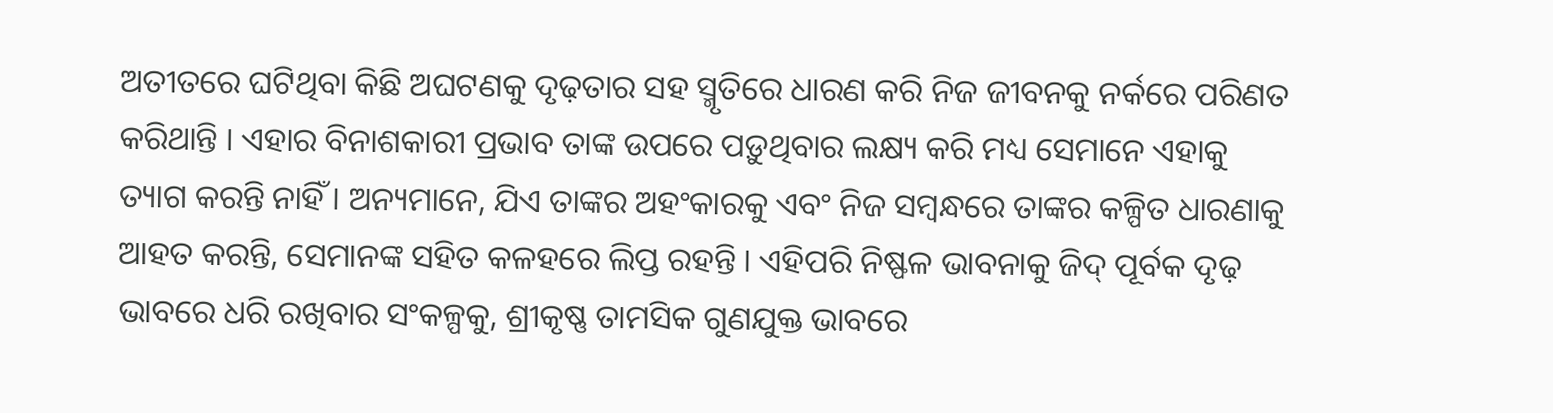ଅତୀତରେ ଘଟିଥିବା କିଛି ଅଘଟଣକୁ ଦୃଢ଼ତାର ସହ ସ୍ମୃତିରେ ଧାରଣ କରି ନିଜ ଜୀବନକୁ ନର୍କରେ ପରିଣତ କରିଥାନ୍ତି । ଏହାର ବିନାଶକାରୀ ପ୍ରଭାବ ତାଙ୍କ ଉପରେ ପଡ଼ୁଥିବାର ଲକ୍ଷ୍ୟ କରି ମଧ୍ୟ ସେମାନେ ଏହାକୁ ତ୍ୟାଗ କରନ୍ତି ନାହିଁ । ଅନ୍ୟମାନେ, ଯିଏ ତାଙ୍କର ଅହଂକାରକୁ ଏବଂ ନିଜ ସମ୍ବନ୍ଧରେ ତାଙ୍କର କଳ୍ପିତ ଧାରଣାକୁ ଆହତ କରନ୍ତି, ସେମାନଙ୍କ ସହିତ କଳହରେ ଲିପ୍ତ ରହନ୍ତି । ଏହିପରି ନିଷ୍ଫଳ ଭାବନାକୁ ଜିଦ୍ ପୂର୍ବକ ଦୃଢ଼ ଭାବରେ ଧରି ରଖିବାର ସଂକଳ୍ପକୁ, ଶ୍ରୀକୃଷ୍ଣ ତାମସିକ ଗୁଣଯୁକ୍ତ ଭାବରେ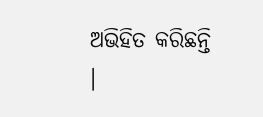ଅଭିହିତ କରିଛନ୍ତି ।